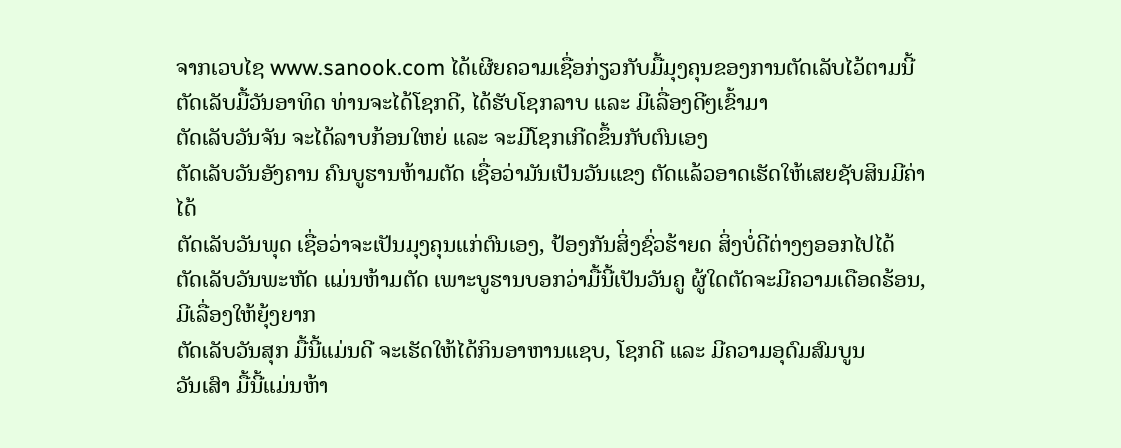ຈາກເວບໄຊ www.sanook.com ໄດ້ເຜີຍຄວາມເຊື່ອກ່ຽວກັບມື້ມຸງຄຸນຂອງການຕັດເລັບໄວ້ຕາມນີ້
ຕັດເລັບມື້ວັນອາທິດ ທ່ານຈະໄດ້ໂຊກດີ, ໄດ້ຮັບໂຊກລາບ ແລະ ມີເລື່ອງດີໆເຂົ້າມາ
ຕັດເລັບວັນຈັນ ຈະໄດ້ລາບກ້ອນໃຫຍ່ ແລະ ຈະມີໂຊກເກີດຂຶ້ນກັບຕົນເອງ
ຕັດເລັບວັນອັງຄານ ຄົນບູຮານຫ້າມຕັດ ເຊື່ອວ່າມັນເປັນວັນແຂງ ຕັດແລ້ວອາດເຮັດໃຫ້ເສຍຊັບສິນມີຄ່າໄດ້
ຕັດເລັບວັນພຸດ ເຊື່ອວ່າຈະເປັນມຸງຄຸນແກ່ຕົນເອງ, ປ້ອງກັນສິ່ງຊົ່ວຮ້າຍດ ສິ່ງບໍ່ດີຕ່າງໆອອກໄປໄດ້
ຕັດເລັບວັນພະຫັດ ແມ່ນຫ້າມຕັດ ເພາະບູຮານບອກວ່າມື້ນີ້ເປັນວັນຄູ ຜູ້ໃດຕັດຈະມີຄວາມເດືອດຮ້ອນ, ມີເລື່ອງໃຫ້ຍຸ້ງຍາກ
ຕັດເລັບວັນສຸກ ມື້ນີ້ແມ່ນດີ ຈະເຮັດໃຫ້ໄດ້ກິນອາຫານແຊບ, ໂຊກດີ ແລະ ມີຄວາມອຸດົມສົມບູນ
ວັນເສົາ ມື້ນີ້ແມ່ນຫ້າ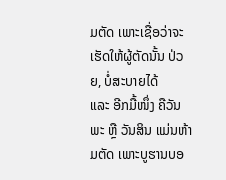ມຕັດ ເພາະເຊື່ອວ່າຈະເຮັດໃຫ້ຜູ້ຕັດນັ້ນ ປ່ວຍ, ບໍ່ສະບາຍໄດ້
ແລະ ອີກມື້ໜຶ່ງ ຄືວັນພະ ຫຼື ວັນສິນ ແມ່ນຫ້າມຕັດ ເພາະບູຮານບອ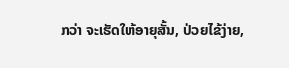ກວ່າ ຈະເຮັດໃຫ້ອາຍຸສັ້ນ, ປ່ວຍໄຂ້ງ່າຍ,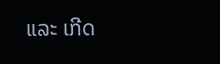ແລະ ເກີດ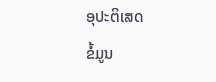ອຸປະຕິເສດ
ຂໍ້ມູນ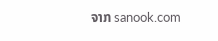ຈາກ sanook.com